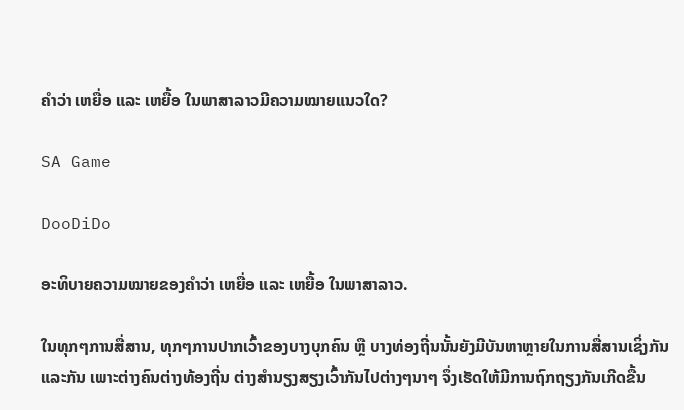ຄຳວ່າ ເຫຍື່ອ ແລະ ເຫຍື້ອ ໃນພາສາລາວມີຄວາມໝາຍແນວໃດ?

SA Game

DooDiDo

ອະທິບາຍຄວາມໝາຍຂອງຄຳວ່າ ເຫຍື່ອ ແລະ ເຫຍື້ອ ໃນພາສາລາວ.

ໃນທຸກໆການສື່ສານ, ທຸກໆການປາກເວົ້າຂອງບາງບຸກຄົນ ຫຼື ບາງທ່ອງຖີ່ນນັ້ນຍັງມີບັນຫາຫຼາຍໃນການສື່ສານເຊິ່ງກັນແລະກັນ ເພາະຕ່າງຄົນຕ່າງທ້ອງຖີ່ນ ຕ່າງສຳນຽງສຽງເວົ້າກັນໄປຕ່າງໆນາໆ ຈຶ່ງເຮັດໃຫ້ມີການຖົກຖຽງກັນເກີດຂື້ນ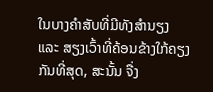ໃນບາງຄຳສັບທີ່ມີທັງສຳນຽງ ແລະ ສຽງເວົ້າທີ່ຄ້ອນຂ້າງໃກ້ຄຽງກັນທີ່ສຸດ, ສະນັ້ນ ຈື່ງ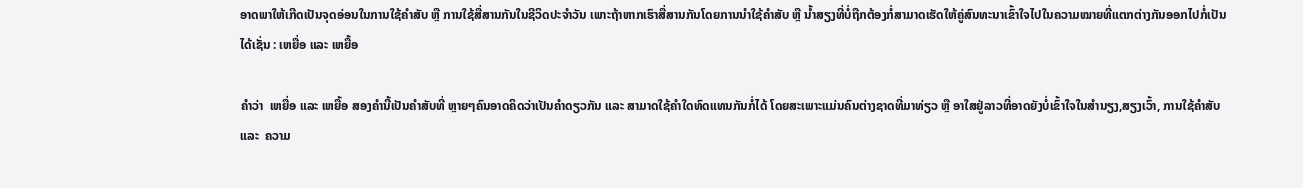ອາດພາໃຫ້ເກີດເປັນຈຸດອ່ອນໃນການໃຊ້ຄຳສັບ ຫຼື ການໃຊ້ສື່ສານກັນໃນຊີວິດປະຈຳວັນ ເພາະຖ້າຫາກເຮົາສື່ສານກັນໂດຍການນຳໃຊ້ຄຳສັບ ຫຼື ນ້ຳສຽງທີ່ບໍ່ຖືກຕ້ອງກໍ່ສາມາດເຮັດໃຫ້ຄູ່ສົນທະນາເຂົ້າໃຈໄປໃນຄວາມໝາຍທີ່ແຕກຕ່າງກັນອອກໄປກໍ່ເປັນໄດ້ເຊັ່ນ : ເຫຍື່ອ ແລະ ເຫຍື້ອ

ຄຳວ່າ  ເຫຍື່ອ ແລະ ເຫຍື້ອ ສອງຄຳນີ້ເປັນຄຳສັບທີ່ ຫຼາຍໆຄົນອາດຄິດວ່າເປັນຄຳດຽວກັນ ແລະ ສາມາດໃຊ້ຄຳໃດທົດແທນກັນກໍ່ໄດ້ ໂດຍສະເພາະແມ່ນຄົນຕ່າງຊາດທີ່ມາທ່ຽວ ຫຼື ອາໃສຢູ່ລາວທີ່ອາດຍັງບໍ່ເຂົ້າໃຈໃນສຳນຽງ,ສຽງເວົ້າ, ການໃຊ້ຄຳສັບ ແລະ  ຄວາມ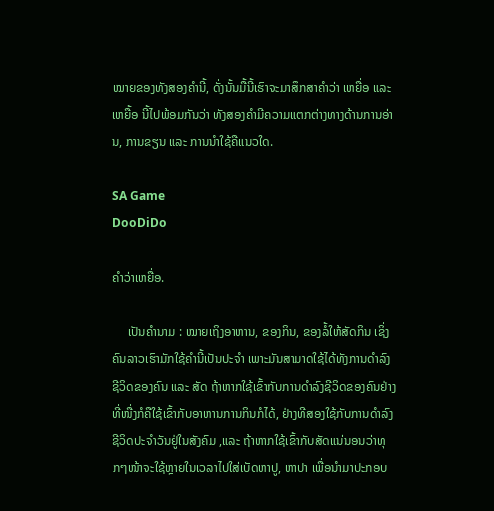ໝາຍຂອງທັງສອງຄຳນີ້, ດັ່ງນັ້ນມື້ນີ້ເຮົາຈະມາສຶກສາຄຳວ່າ ເຫຍື່ອ ແລະ ເຫຍື້ອ ນີ້ໄປພ້ອມກັນວ່າ ທັງສອງຄຳມີຄວາມແຕກຕ່າງທາງດ້ານການອ່ານ, ການຂຽນ ແລະ ການນຳໃຊ້ຄືແນວໃດ.

SA Game
DooDiDo

ຄຳວ່າເຫຍື່ອ.

     ເປັນຄຳນາມ : ໝາຍເຖິງອາຫານ, ຂອງກິນ, ຂອງລໍ້ໃຫ້ສັດກິນ ເຊິ່ງຄົນລາວເຮົາມັກໃຊ້ຄຳນີ້ເປັນປະຈຳ ເພາະມັນສາມາດໃຊ້ໄດ້ທັງການດຳລົງຊີວິດຂອງຄົນ ແລະ ສັດ ຖ້າຫາກໃຊ້ເຂົ້າກັບການດຳລົງຊີວິດຂອງຄົນຢ່າງທີ່ໜື່ງກໍຄືໃຊ້ເຂົ້າກັບອາຫານການກິນກໍໄດ້, ຢ່າງທີສອງໃຊ້ກັບການດຳລົງຊີວິດປະຈຳວັນຢູ່ໃນສັງຄົມ ,ແລະ ຖ້າຫາກໃຊ້ເຂົ້າກັບສັດແນ່ນອນວ່າທຸກໆໜ້າຈະໃຊ້ຫຼາຍໃນເວລາໄປໃສ່ເບັດຫາປູ, ຫາປາ ເພື່ອນຳມາປະກອບ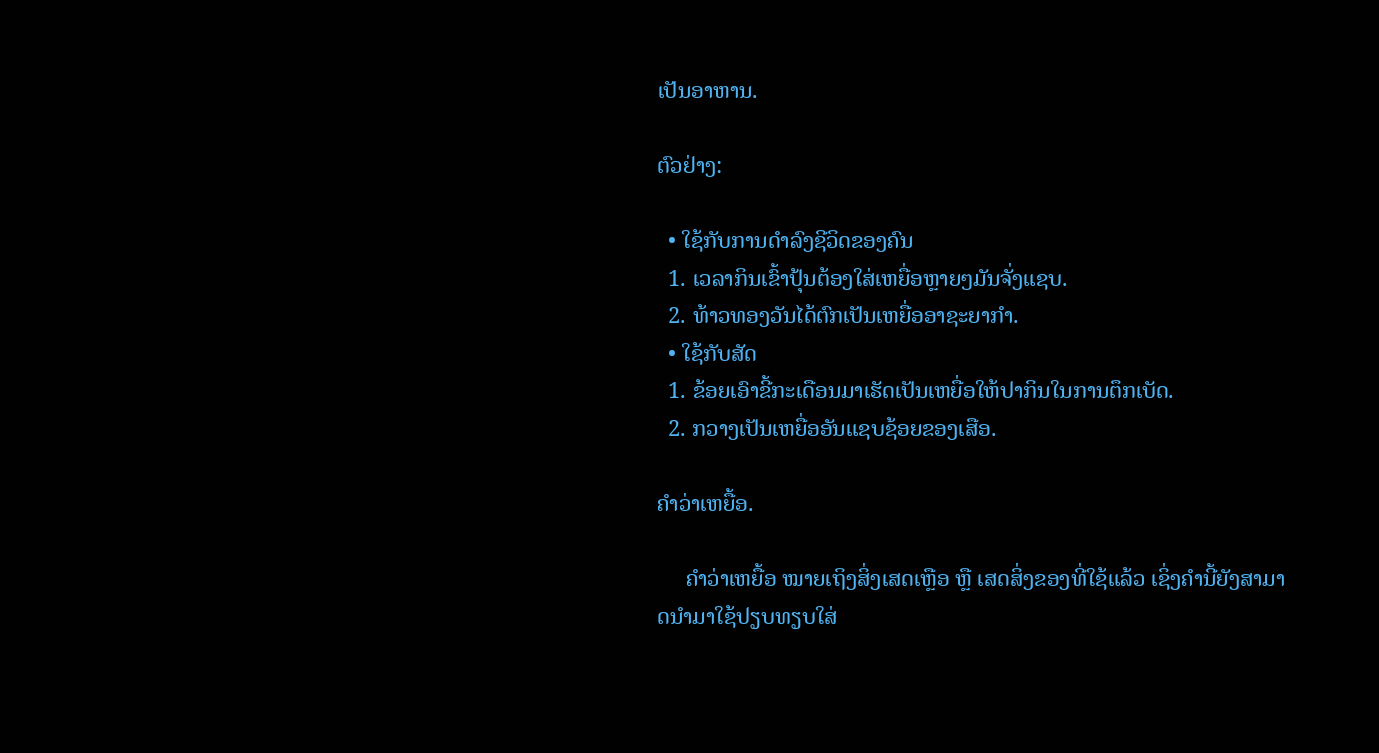ເປັນອາຫານ.

ຕົວຢ່າງ:

  • ໃຊ້ກັບການດຳລົງຊີວິດຂອງຄົນ
  1. ເວລາກິນເຂົ້າປຸ້ນຕ້ອງໃສ່ເຫຍື່ອຫຼາຍໆມັນຈັ່ງແຊບ.
  2. ທ້າວທອງວັນໄດ້ຕົກເປັນເຫຍື່ອອາຊະຍາກຳ.
  • ໃຊ້ກັບສັດ
  1. ຂ້ອຍເອົາຂີ້ກະເດືອນມາເຮັດເປັນເຫຍື່ອໃຫ້ປາກິນໃນການຕຶກເບັດ.
  2. ກວາງເປັນເຫຍື່ອອັນແຊບຊ້ອຍຂອງເສືອ.

ຄຳວ່າເຫຍື້ອ.

     ຄຳວ່າເຫຍື້ອ ໝາຍເຖິງສິ່ງເສດເຫຼືອ ຫຼື ເສດສິ່ງຂອງທີ່ໃຊ້ແລ້ວ ເຊິ່ງຄຳນີ້ຍັງສາມາດນຳມາໃຊ້ປຽບທຽບໃສ່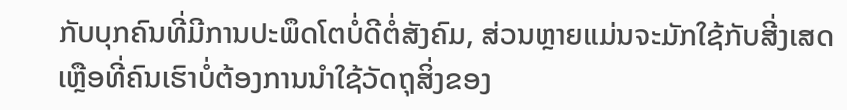ກັບບຸກຄົນທີ່ມີການປະພຶດໂຕບໍ່ດີຕໍ່ສັງຄົມ, ສ່ວນຫຼາຍແມ່ນຈະມັກໃຊ້ກັບສີ່ງເສດເຫຼືອທີ່ຄົນເຮົາບໍ່ຕ້ອງການນຳໃຊ້ວັດຖຸສິ່ງຂອງ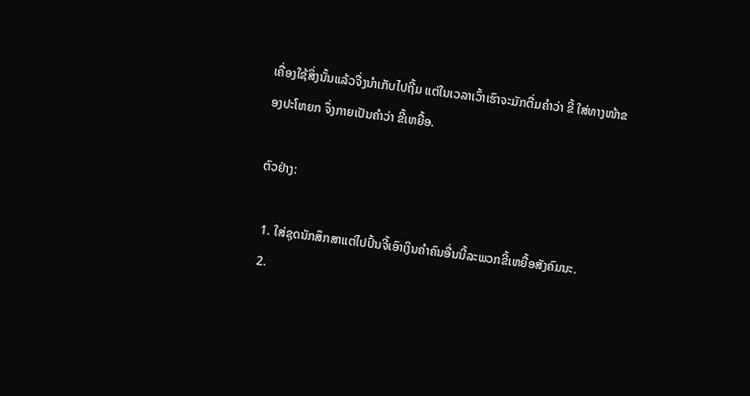ເຄື່ອງໃຊ້ສິ່ງນັ້ນແລ້ວຈື່ງນຳເກັບໄປຖີ້ມ ແຕ່ໃນເວລາເວົ້າເຮົາຈະມັກຕື່ມຄຳວ່າ ຂີ້ ໃສ່ທາງໜ້າຂອງປະໂຫຍກ ຈຶ່ງກາຍເປັນຄຳວ່າ ຂີ້ເຫຍື້ອ.

ຕົວຢ່າງ:

  1. ໃສ່ຊຸດນັກສຶກສາແຕ່ໄປປົ້ນຈີ້ເອົາເງິນຄຳຄົນອື່ນນີ້ລະພວກຂີ້ເຫຍື້ອສັງຄົມນະ.
  2.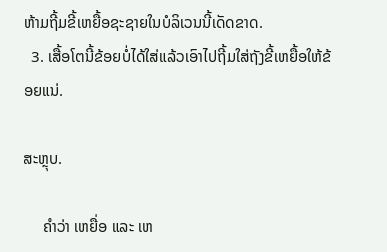ຫ້າມຖີ້ມຂີ້ເຫຍື້ອຊະຊາຍໃນບໍລິເວນນີ້ເດັດຂາດ.
  3. ເສື້ອໂຕນີ້ຂ້ອຍບໍ່ໄດ້ໃສ່ແລ້ວເອົາໄປຖີ້ມໃສ່ຖັງຂີ້ເຫຍື້ອໃຫ້ຂ້ອຍແນ່.

ສະຫຼຸບ.

     ຄຳວ່າ ເຫຍື່ອ ແລະ ເຫ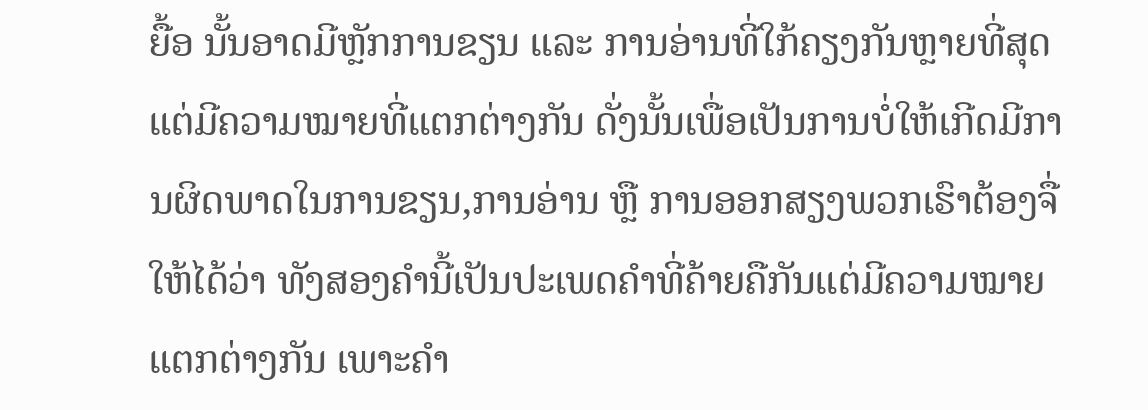ຍື້ອ ນັ້ນອາດມີຫຼັກການຂຽນ ແລະ ການອ່ານທີ່ໃກ້ຄຽງກັນຫຼາຍທີ່ສຸດ ແຕ່ມີຄວາມໝາຍທີ່ແຕກຕ່າງກັນ ດັ່ງນັ້ນເພື່ອເປັນການບໍ່ໃຫ້ເກີດມີການຜິດພາດໃນການຂຽນ,ການອ່ານ ຫຼື ການອອກສຽງພວກເຮົາຕ້ອງຈື່ໃຫ້ໄດ້ວ່າ ທັງສອງຄຳນີ້ເປັນປະເພດຄຳທີ່ຄ້າຍຄືກັນແຕ່ມີຄວາມໝາຍແຕກຕ່າງກັນ ເພາະຄຳ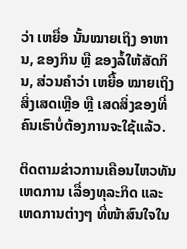ວ່າ ເຫຍື່ອ ນັ້ນໝາຍເຖິງ ອາຫານ, ຂອງກິນ ຫຼື ຂອງລໍ້ໃຫ້ສັດກິນ, ສ່ວນຄຳວ່າ ເຫຍື້ອ ໝາຍເຖິງສິ່ງເສດເຫຼືອ ຫຼື ເສດສິ່ງຂອງທີ່ຄົນເຮົາບໍ່ຕ້ອງການຈະໃຊ້ແລ້ວ.

ຕິດຕາມຂ່າວການເຄືອນໄຫວທັນເຫດການ ເລື່ອງທຸລະກິດ ແລະ ເຫດການຕ່າງໆ ທີ່ໜ້າສົນໃຈໃນ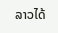ລາວໄດ້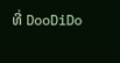ທີ່ DooDiDo